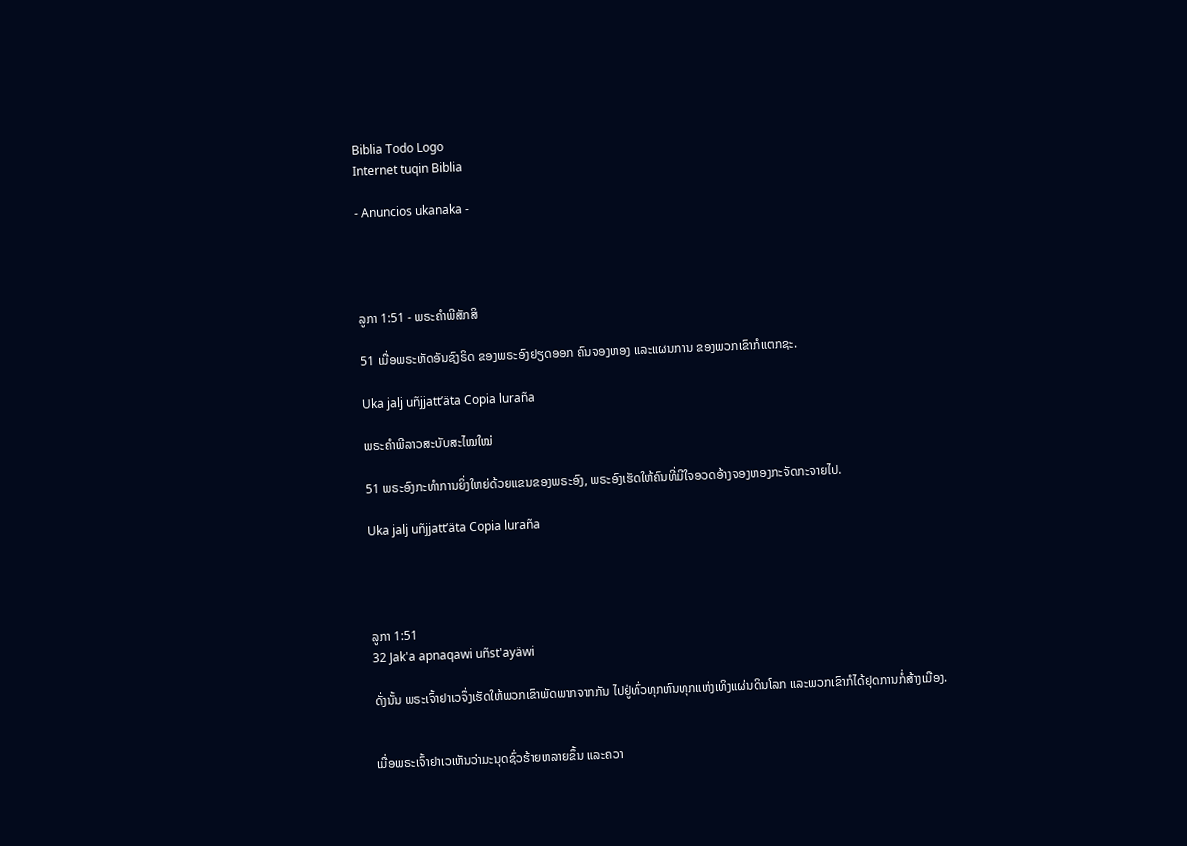Biblia Todo Logo
Internet tuqin Biblia

- Anuncios ukanaka -




ລູກາ 1:51 - ພຣະຄຳພີສັກສິ

51 ເມື່ອພຣະຫັດອັນຊົງຣິດ ຂອງພຣະອົງຢຽດອອກ ຄົນຈອງຫອງ ແລະແຜນການ ຂອງພວກເຂົາກໍແຕກຊະ.

Uka jalj uñjjattʼäta Copia luraña

ພຣະຄຳພີລາວສະບັບສະໄໝໃໝ່

51 ພຣະອົງກະທຳການຍິ່ງໃຫຍ່ດ້ວຍແຂນຂອງພຣະອົງ, ພຣະອົງເຮັດໃຫ້ຄົນທີ່ມີໃຈອວດອ້າງຈອງຫອງກະຈັດກະຈາຍໄປ.

Uka jalj uñjjattʼäta Copia luraña




ລູກາ 1:51
32 Jak'a apnaqawi uñst'ayäwi

ດັ່ງນັ້ນ ພຣະເຈົ້າຢາເວຈຶ່ງເຮັດໃຫ້ພວກເຂົາພັດພາກຈາກກັນ ໄປຢູ່ທົ່ວທຸກຫົນທຸກແຫ່ງເທິງແຜ່ນດິນໂລກ ແລະພວກເຂົາກໍໄດ້ຢຸດການກໍ່ສ້າງເມືອງ.


ເມື່ອພຣະເຈົ້າຢາເວເຫັນວ່າມະນຸດຊົ່ວຮ້າຍຫລາຍຂຶ້ນ ແລະຄວາ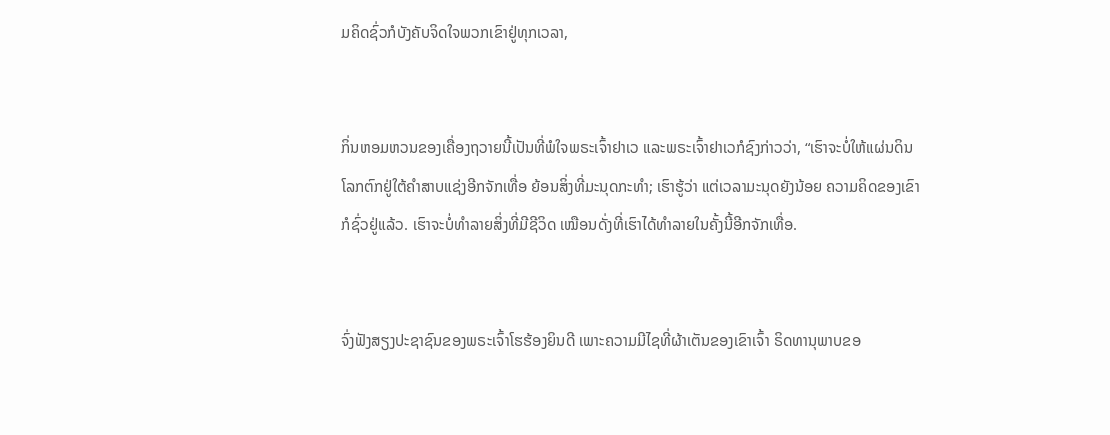ມຄິດຊົ່ວກໍບັງຄັບຈິດໃຈພວກເຂົາຢູ່ທຸກເວລາ,


ກິ່ນຫອມຫວນຂອງເຄື່ອງຖວາຍນີ້ເປັນທີ່ພໍໃຈພຣະເຈົ້າຢາເວ ແລະພຣະເຈົ້າຢາເວກໍຊົງກ່າວວ່າ, “ເຮົາຈະບໍ່ໃຫ້ແຜ່ນດິນໂລກຕົກຢູ່ໃຕ້ຄຳສາບແຊ່ງອີກຈັກເທື່ອ ຍ້ອນສິ່ງທີ່ມະນຸດກະທຳ; ເຮົາຮູ້ວ່າ ແຕ່ເວລາມະນຸດຍັງນ້ອຍ ຄວາມຄິດຂອງເຂົາກໍຊົ່ວຢູ່ແລ້ວ. ເຮົາຈະບໍ່ທຳລາຍສິ່ງທີ່ມີຊີວິດ ເໝືອນດັ່ງທີ່ເຮົາໄດ້ທຳລາຍໃນຄັ້ງນີ້ອີກຈັກເທື່ອ.


ຈົ່ງຟັງສຽງປະຊາຊົນຂອງພຣະເຈົ້າໂຮຮ້ອງຍິນດີ ເພາະຄວາມມີໄຊທີ່ຜ້າເຕັນຂອງເຂົາເຈົ້າ ຣິດທານຸພາບຂອ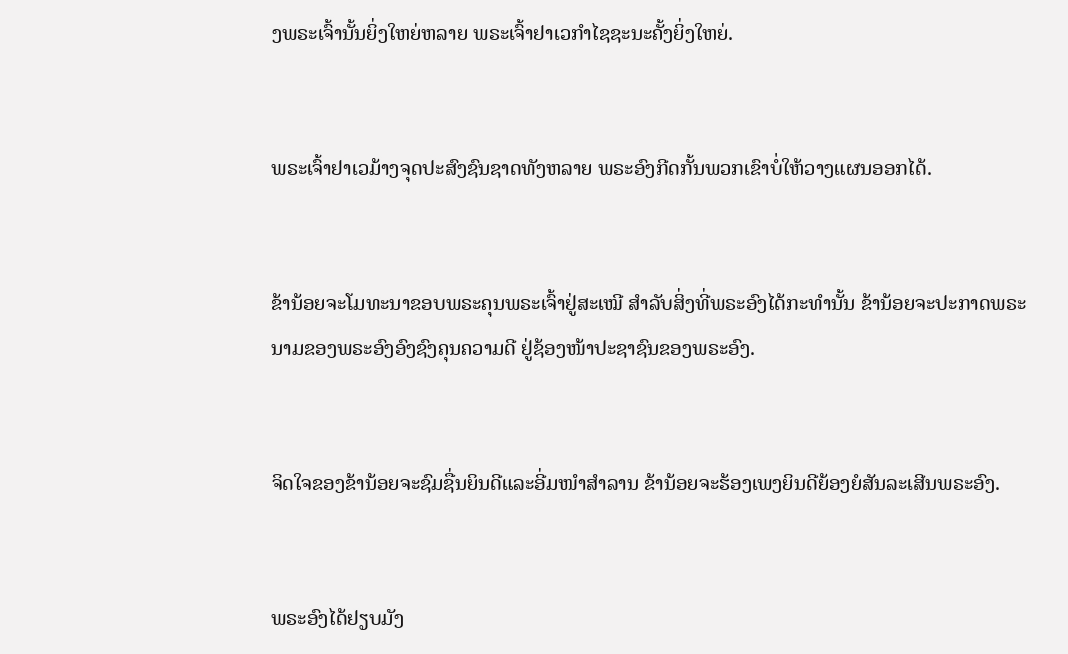ງພຣະເຈົ້ານັ້ນຍິ່ງໃຫຍ່ຫລາຍ ພຣະເຈົ້າຢາເວກຳໄຊຊະນະຄັ້ງຍິ່ງໃຫຍ່.


ພຣະເຈົ້າຢາເວມ້າງຈຸດປະສົງຊົນຊາດທັງຫລາຍ ພຣະອົງກີດກັ້ນພວກເຂົາບໍ່ໃຫ້ວາງແຜນອອກໄດ້.


ຂ້ານ້ອຍຈະໂມທະນາຂອບພຣະຄຸນພຣະເຈົ້າຢູ່ສະເໝີ ສຳລັບສິ່ງທີ່ພຣະອົງໄດ້ກະທຳນັ້ນ ຂ້ານ້ອຍຈະປະກາດພຣະນາມຂອງພຣະອົງອົງຊົງຄຸນຄວາມດີ ຢູ່ຊ້ອງໜ້າປະຊາຊົນຂອງພຣະອົງ.


ຈິດໃຈຂອງຂ້ານ້ອຍຈະຊົມຊື່ນຍິນດີແລະອີ່ມໜຳສຳລານ ຂ້ານ້ອຍຈະຮ້ອງເພງຍິນດີຍ້ອງຍໍສັນລະເສີນພຣະອົງ.


ພຣະອົງໄດ້ຢຽບມັງ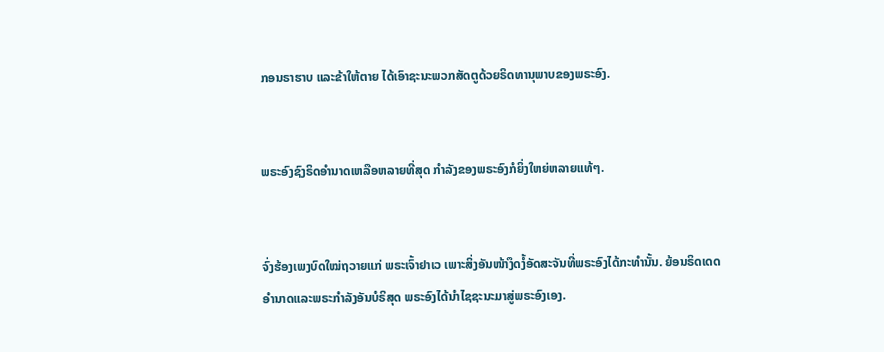ກອນຣາຮາບ ແລະຂ້າໃຫ້ຕາຍ ໄດ້ເອົາຊະນະພວກສັດຕູດ້ວຍຣິດທານຸພາບຂອງພຣະອົງ.


ພຣະອົງຊົງຣິດອຳນາດເຫລືອຫລາຍທີ່ສຸດ ກຳລັງຂອງພຣະອົງກໍຍິ່ງໃຫຍ່ຫລາຍແທ້ໆ.


ຈົ່ງຮ້ອງເພງບົດໃໝ່ຖວາຍແກ່ ພຣະເຈົ້າຢາເວ ເພາະສິ່ງອັນໜ້າງຶດງໍ້ອັດສະຈັນທີ່ພຣະອົງໄດ້ກະທຳນັ້ນ. ຍ້ອນຣິດເດດອຳນາດແລະພຣະກຳລັງອັນບໍຣິສຸດ ພຣະອົງໄດ້ນຳໄຊຊະນະມາສູ່ພຣະອົງເອງ.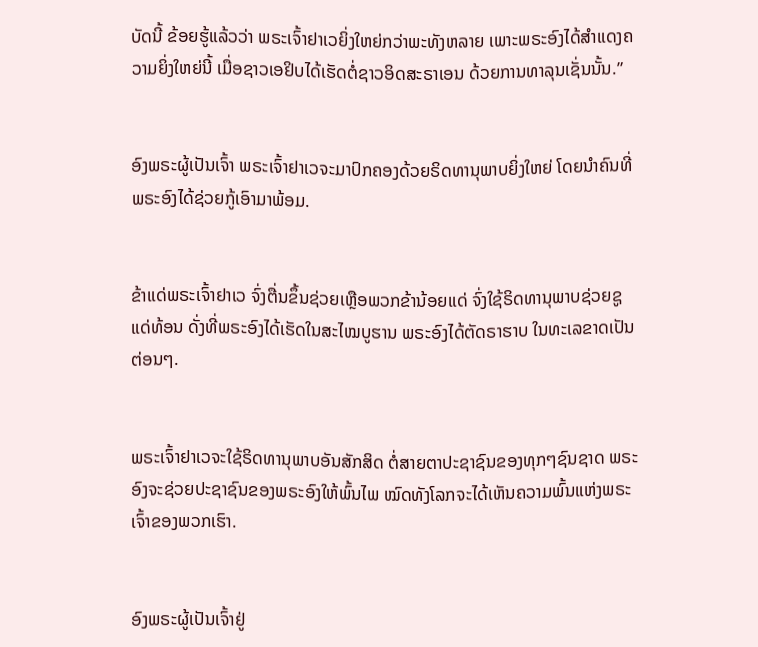ບັດນີ້ ຂ້ອຍຮູ້ແລ້ວວ່າ ພຣະເຈົ້າຢາເວຍິ່ງໃຫຍ່ກວ່າພະທັງຫລາຍ ເພາະພຣະອົງໄດ້ສຳແດງຄວາມຍິ່ງໃຫຍ່ນີ້ ເມື່ອຊາວເອຢິບໄດ້ເຮັດຕໍ່ຊາວອິດສະຣາເອນ ດ້ວຍການທາລຸນເຊັ່ນນັ້ນ.”


ອົງພຣະຜູ້ເປັນເຈົ້າ ພຣະເຈົ້າຢາເວຈະມາປົກຄອງດ້ວຍຣິດທານຸພາບຍິ່ງໃຫຍ່ ໂດຍນຳຄົນທີ່ພຣະອົງໄດ້ຊ່ວຍກູ້ເອົາມາພ້ອມ.


ຂ້າແດ່ພຣະເຈົ້າຢາເວ ຈົ່ງຕື່ນຂຶ້ນຊ່ວຍເຫຼືອພວກຂ້ານ້ອຍແດ່ ຈົ່ງໃຊ້ຣິດທານຸພາບຊ່ວຍຊູແດ່ທ້ອນ ດັ່ງທີ່ພຣະອົງໄດ້ເຮັດໃນສະໄໝບູຮານ ພຣະອົງໄດ້ຕັດຣາຮາບ ໃນທະເລຂາດເປັນຕ່ອນໆ.


ພຣະເຈົ້າຢາເວຈະໃຊ້ຣິດທານຸພາບອັນສັກສິດ ຕໍ່ສາຍຕາປະຊາຊົນຂອງທຸກໆຊົນຊາດ ພຣະອົງຈະຊ່ວຍປະຊາຊົນຂອງພຣະອົງໃຫ້ພົ້ນໄພ ໝົດທັງໂລກຈະໄດ້ເຫັນຄວາມພົ້ນແຫ່ງພຣະເຈົ້າຂອງພວກເຮົາ.


ອົງພຣະຜູ້ເປັນເຈົ້າຢູ່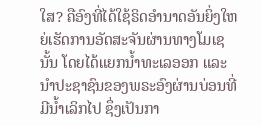ໃສ? ຄືອົງທີ່ໄດ້ໃຊ້ຣິດອຳນາດອັນຍິ່ງໃຫຍ່ເຮັດການອັດສະຈັນຜ່ານທາງໂມເຊນັ້ນ ໂດຍໄດ້ແຍກນໍ້າທະເລອອກ ແລະນຳປະຊາຊົນຂອງພຣະອົງຜ່ານບ່ອນທີ່ມີນໍ້າເລິກໄປ ຊຶ່ງເປັນກາ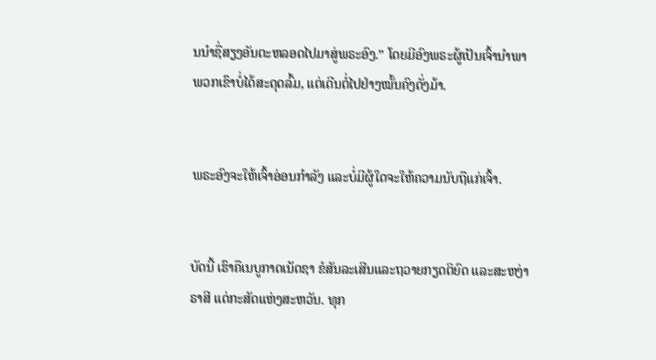ນນຳຊື່ສຽງອັນຕະຫລອດໄປມາສູ່ພຣະອົງ.” ໂດຍມີອົງພຣະຜູ້ເປັນເຈົ້ານຳພາ ພວກເຂົາບໍ່ໄດ້ສະດຸດລົ້ມ, ແຕ່ເດີນຕໍ່ໄປຢ່າງໝັ້ນຄົງດັ່ງມ້າ.


ພຣະອົງຈະໃຫ້ເຈົ້າອ່ອນກຳລັງ ແລະບໍ່ມີຜູ້ໃດຈະໃຫ້ຄວາມນັບຖືແກ່ເຈົ້າ.


ບັດນີ້ ເຮົາຄືເນບູກາດເນັດຊາ ຂໍສັນລະເສີນແລະຖວາຍກຽດຕິຍົດ ແລະສະຫງ່າຣາສີ ແດ່ກະສັດແຫ່ງສະຫວັນ. ທຸກ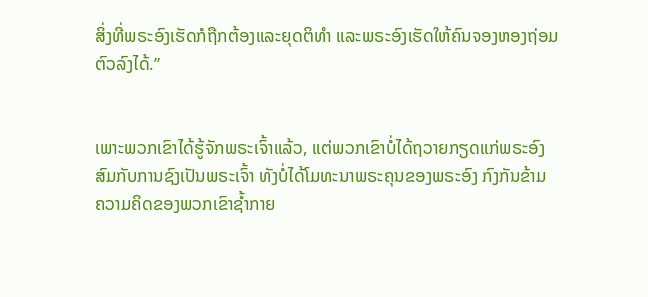ສິ່ງທີ່ພຣະອົງເຮັດກໍຖືກຕ້ອງແລະຍຸດຕິທຳ ແລະພຣະອົງເຮັດໃຫ້ຄົນຈອງຫອງຖ່ອມຕົວລົງໄດ້.”


ເພາະພວກເຂົາໄດ້ຮູ້ຈັກພຣະເຈົ້າແລ້ວ, ແຕ່ພວກເຂົາບໍ່ໄດ້ຖວາຍກຽດແກ່ພຣະອົງ ສົມກັບການຊົງເປັນພຣະເຈົ້າ ທັງບໍ່ໄດ້ໂມທະນາພຣະຄຸນຂອງພຣະອົງ ກົງກັນຂ້າມ ຄວາມຄິດຂອງພວກເຂົາຊໍ້າກາຍ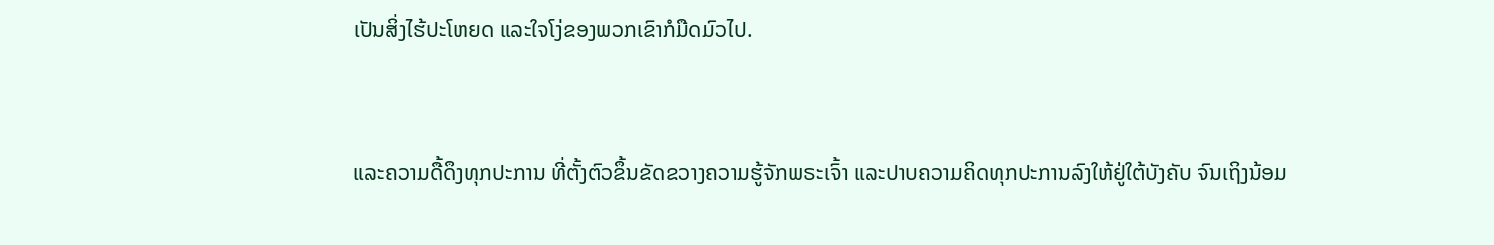ເປັນສິ່ງໄຮ້ປະໂຫຍດ ແລະໃຈໂງ່ຂອງພວກເຂົາກໍມືດມົວໄປ.


ແລະຄວາມດື້ດຶງທຸກປະການ ທີ່ຕັ້ງຕົວຂຶ້ນຂັດຂວາງຄວາມຮູ້ຈັກພຣະເຈົ້າ ແລະປາບຄວາມຄິດທຸກປະການລົງໃຫ້ຢູ່ໃຕ້ບັງຄັບ ຈົນເຖິງນ້ອມ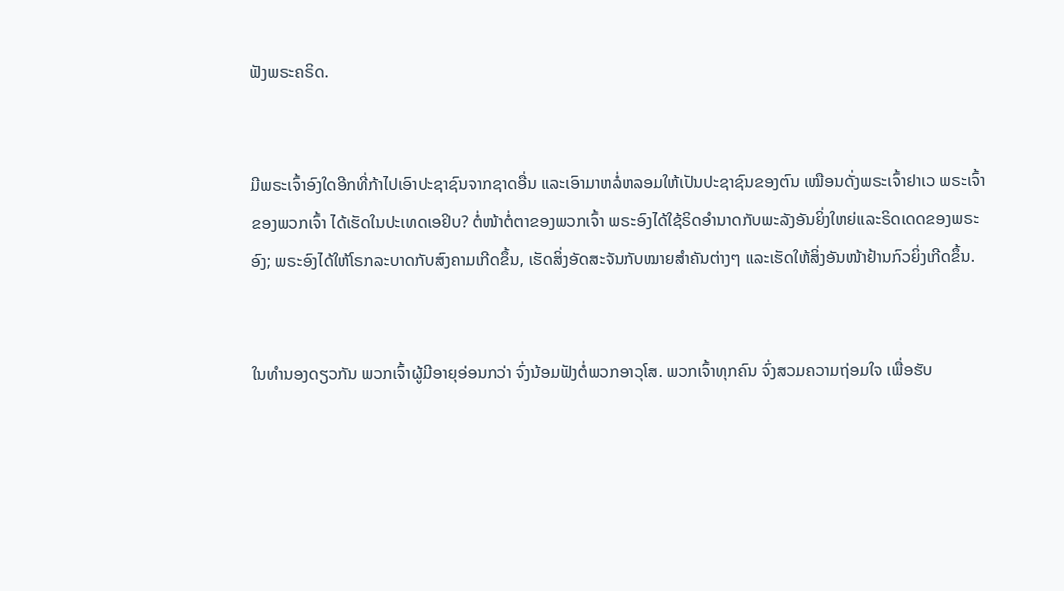ຟັງພຣະຄຣິດ.


ມີພຣະເຈົ້າອົງໃດອີກທີ່ກ້າໄປເອົາປະຊາຊົນຈາກຊາດອື່ນ ແລະເອົາມາຫລໍ່ຫລອມໃຫ້ເປັນປະຊາຊົນຂອງຕົນ ເໝືອນດັ່ງພຣະເຈົ້າຢາເວ ພຣະເຈົ້າຂອງພວກເຈົ້າ ໄດ້ເຮັດໃນປະເທດເອຢິບ? ຕໍ່ໜ້າຕໍ່ຕາຂອງພວກເຈົ້າ ພຣະອົງໄດ້ໃຊ້ຣິດອຳນາດກັບພະລັງອັນຍິ່ງໃຫຍ່ແລະຣິດເດດຂອງພຣະອົງ; ພຣະອົງໄດ້ໃຫ້ໂຣກລະບາດກັບສົງຄາມເກີດຂຶ້ນ, ເຮັດສິ່ງອັດສະຈັນກັບໝາຍສຳຄັນຕ່າງໆ ແລະເຮັດໃຫ້ສິ່ງອັນໜ້າຢ້ານກົວຍິ່ງເກີດຂຶ້ນ.


ໃນທຳນອງດຽວກັນ ພວກເຈົ້າຜູ້ມີອາຍຸອ່ອນກວ່າ ຈົ່ງນ້ອມຟັງຕໍ່ພວກອາວຸໂສ. ພວກເຈົ້າທຸກຄົນ ຈົ່ງສວມຄວາມຖ່ອມໃຈ ເພື່ອຮັບ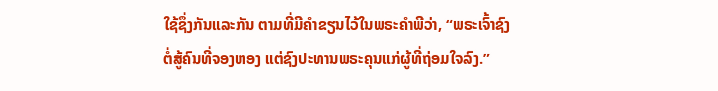ໃຊ້ຊຶ່ງກັນແລະກັນ ຕາມທີ່ມີຄຳຂຽນໄວ້ໃນພຣະຄຳພີວ່າ, “ພຣະເຈົ້າຊົງຕໍ່ສູ້ຄົນທີ່ຈອງຫອງ ແຕ່ຊົງປະທານພຣະຄຸນແກ່ຜູ້ທີ່ຖ່ອມໃຈລົງ.”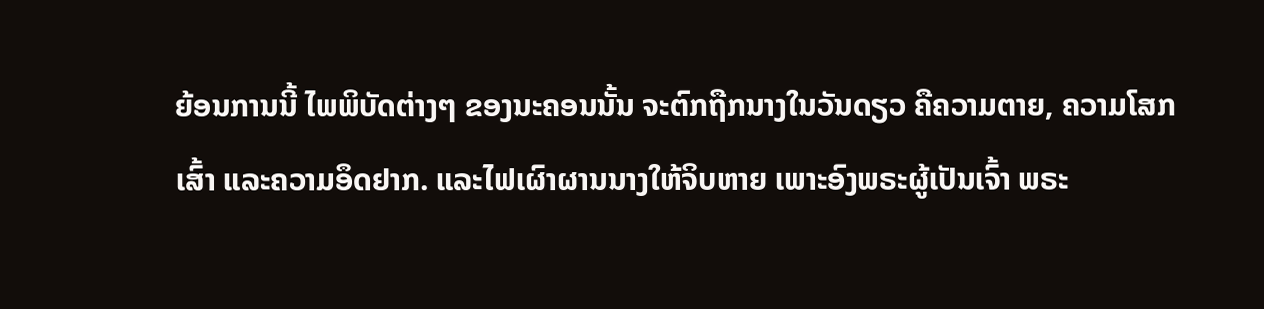ຍ້ອນການນີ້ ໄພພິບັດຕ່າງໆ ຂອງນະຄອນນັ້ນ ຈະຕົກຖືກນາງໃນວັນດຽວ ຄືຄວາມຕາຍ, ຄວາມໂສກເສົ້າ ແລະຄວາມອຶດຢາກ. ແລະໄຟເຜົາຜານນາງໃຫ້ຈິບຫາຍ ເພາະອົງພຣະຜູ້ເປັນເຈົ້າ ພຣະ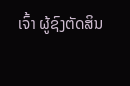ເຈົ້າ ຜູ້ຊົງຕັດສິນ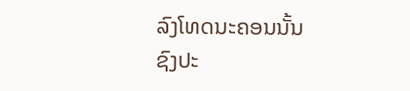ລົງໂທດນະຄອນນັ້ນ ຊົງປະ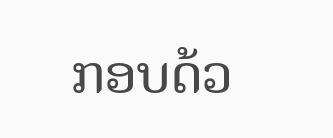ກອບດ້ວ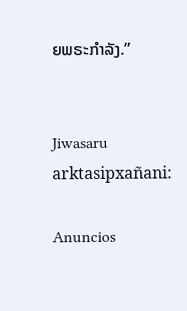ຍພຣະກຳລັງ.”


Jiwasaru arktasipxañani:

Anuncios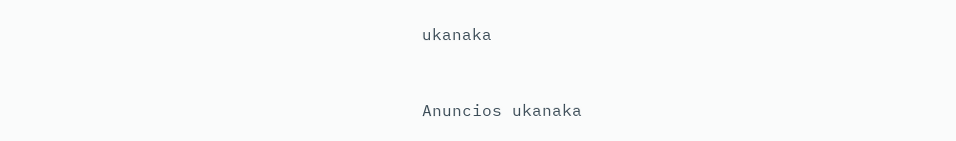ukanaka


Anuncios ukanaka